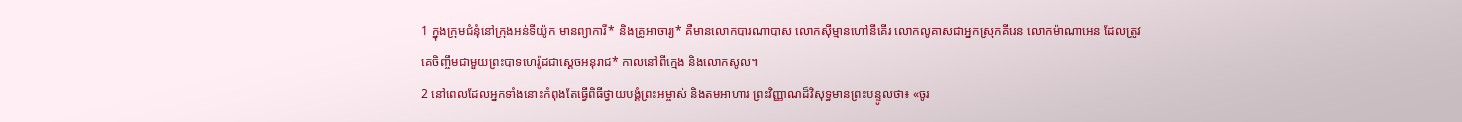1 ក្នុងក្រុមជំនុំនៅក្រុងអន់ទីយ៉ូក មានព្យាការី* និងគ្រូអាចារ្យ* គឺមានលោកបារណាបាស លោកស៊ីម្មានហៅនីគើរ លោកលូគាសជាអ្នកស្រុកគីរេន លោកម៉ាណាអេន ដែលត្រូវគេចិញ្ចឹមជាមួយព្រះបាទហេរ៉ូដជាស្ដេចអនុរាជ* កាលនៅពីក្មេង និងលោកសូល។
2 នៅពេលដែលអ្នកទាំងនោះកំពុងតែធ្វើពិធីថ្វាយបង្គំព្រះអម្ចាស់ និងតមអាហារ ព្រះវិញ្ញាណដ៏វិសុទ្ធមានព្រះបន្ទូលថា៖ «ចូរ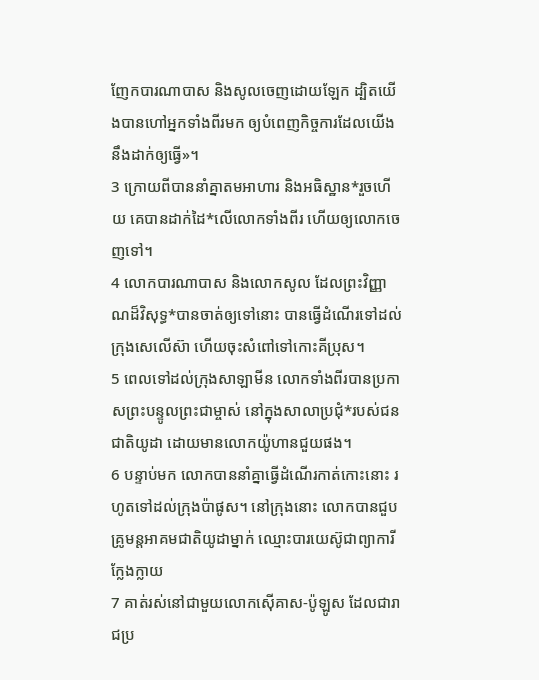ញែកបារណាបាស និងសូលចេញដោយឡែក ដ្បិតយើងបានហៅអ្នកទាំងពីរមក ឲ្យបំពេញកិច្ចការដែលយើងនឹងដាក់ឲ្យធ្វើ»។
3 ក្រោយពីបាននាំគ្នាតមអាហារ និងអធិស្ឋាន*រួចហើយ គេបានដាក់ដៃ*លើលោកទាំងពីរ ហើយឲ្យលោកចេញទៅ។
4 លោកបារណាបាស និងលោកសូល ដែលព្រះវិញ្ញាណដ៏វិសុទ្ធ*បានចាត់ឲ្យទៅនោះ បានធ្វើដំណើរទៅដល់ក្រុងសេលើស៊ា ហើយចុះសំពៅទៅកោះគីប្រុស។
5 ពេលទៅដល់ក្រុងសាឡាមីន លោកទាំងពីរបានប្រកាសព្រះបន្ទូលព្រះជាម្ចាស់ នៅក្នុងសាលាប្រជុំ*របស់ជនជាតិយូដា ដោយមានលោកយ៉ូហានជួយផង។
6 បន្ទាប់មក លោកបាននាំគ្នាធ្វើដំណើរកាត់កោះនោះ រហូតទៅដល់ក្រុងប៉ាផូស។ នៅក្រុងនោះ លោកបានជួបគ្រូមន្តអាគមជាតិយូដាម្នាក់ ឈ្មោះបារយេស៊ូជាព្យាការីក្លែងក្លាយ
7 គាត់រស់នៅជាមួយលោកស៊ើគាស-ប៉ូឡូស ដែលជារាជប្រ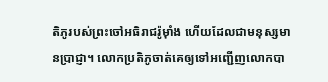តិភូរបស់ព្រះចៅអធិរាជរ៉ូម៉ាំង ហើយដែលជាមនុស្សមានប្រាជ្ញា។ លោកប្រតិភូចាត់គេឲ្យទៅអញ្ជើញលោកបា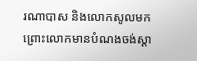រណាបាស និងលោកសូលមក ព្រោះលោកមានបំណងចង់ស្ដា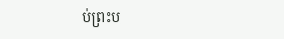ប់ព្រះប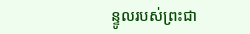ន្ទូលរបស់ព្រះជា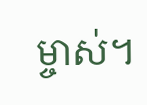ម្ចាស់។